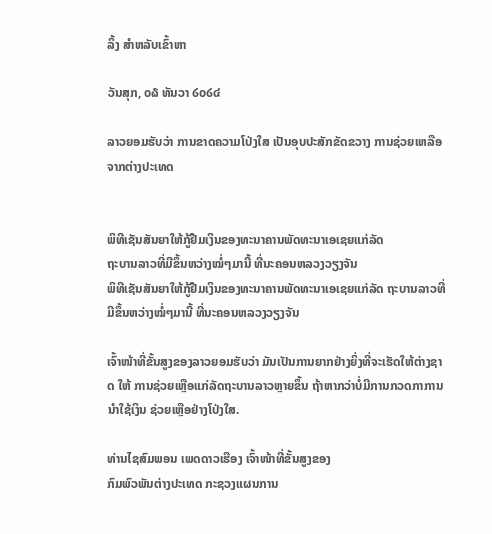ລິ້ງ ສຳຫລັບເຂົ້າຫາ

ວັນສຸກ, ໐໖ ທັນວາ ໒໐໒໔

ລາວຍອມຮັບວ່າ ການຂາດຄວາມໂປ່ງໃສ ເປັນອຸບປະສັກຂັດຂວາງ ການຊ່ວຍເຫລືອ ຈາກຕ່າງປະເທດ


ພິທີເຊັນສັນຍາໃຫ້ກູ້ຢືມເງິນຂອງທະນາຄານພັດທະນາເອເຊຍແກ່ລັດ
ຖະບານລາວທີ່ມີຂຶ້ນຫວ່າງໝໍ່ໆມານີ້ ທີ່ນະຄອນຫລວງວຽງຈັນ
ພິທີເຊັນສັນຍາໃຫ້ກູ້ຢືມເງິນຂອງທະນາຄານພັດທະນາເອເຊຍແກ່ລັດ ຖະບານລາວທີ່ມີຂຶ້ນຫວ່າງໝໍ່ໆມານີ້ ທີ່ນະຄອນຫລວງວຽງຈັນ

ເຈົ້າໜ້າທີ່ຂັ້ນສູງຂອງລາວຍອມຮັບວ່າ ມັນເປັນການຍາກຢ່າງຍິ່ງທີ່ຈະເຮັດໃຫ້ຕ່າງຊາດ ໃຫ້ ການຊ່ວຍເຫຼືອແກ່ລັດຖະບານລາວຫຼາຍຂຶ້ນ ຖ້າຫາກວ່າບໍ່ມີການກວດກາການນໍາໃຊ້ເງິນ ຊ່ວຍເຫຼືອຢ່າງໂປ່ງໃສ.

ທ່ານໄຊສົມພອນ ເພດດາວເຮືອງ ເຈົ້າໜ້າທີ່ຂັ້ນສູງຂອງ
ກົມພົວພັນຕ່າງປະເທດ ກະຊວງແຜນການ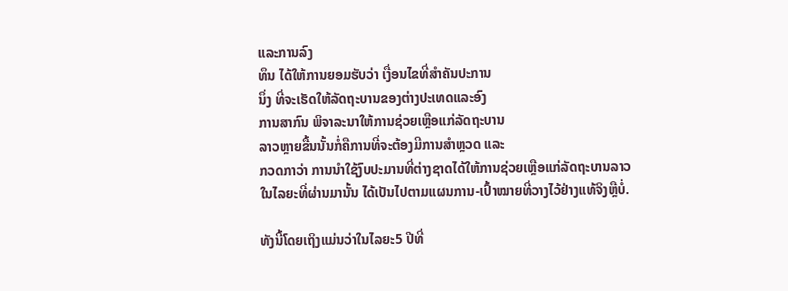ແລະການລົງ
ທຶນ ໄດ້ໃຫ້ການຍອມຮັບວ່າ ເງື່ອນໄຂທີ່ສໍາຄັນປະການ
ນຶ່ງ ທີ່ຈະເຮັດໃຫ້ລັດຖະບານຂອງຕ່າງປະເທດແລະອົງ
ການສາກົນ ພິຈາລະນາໃຫ້ການຊ່ວຍເຫຼືອແກ່ລັດຖະບານ
ລາວຫຼາຍຂື້ນນັ້ນກໍ່ຄືການທີ່ຈະຕ້ອງມີການສໍາຫຼວດ ແລະ
ກວດກາວ່າ ການນໍາໃຊ້ງົບປະມານທີ່ຕ່າງຊາດໄດ້ໃຫ້ການຊ່ວຍເຫຼືອແກ່ລັດຖະບານລາວ
ໃນໄລຍະທີ່ຜ່ານມານັ້ນ ໄດ້ເປັນໄປຕາມແຜນການ-ເປົ້າໝາຍທີ່ວາງໄວ້ຢ່າງແທ້ຈິງຫຼືບໍ່.

ທັງນີ້ໂດຍເຖິງແມ່ນວ່າໃນໄລຍະ5 ປີທີ່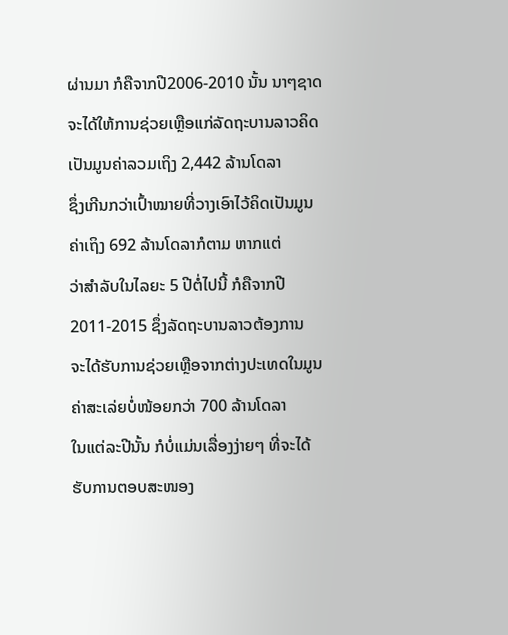ຜ່ານມາ ກໍຄືຈາກປີ2006-2010 ນັ້ນ ນາໆຊາດ
ຈະໄດ້ໃຫ້ການຊ່ວຍເຫຼືອແກ່ລັດຖະບານລາວຄິດເປັນມູນຄ່າລວມເຖິງ 2,442 ລ້ານໂດລາ
ຊຶ່ງເກີນກວ່າເປົ້າໝາຍທີ່ວາງເອົາໄວ້ຄິດເປັນມູນຄ່າເຖິງ 692 ລ້ານໂດລາກໍຕາມ ຫາກແຕ່
ວ່າສໍາລັບໃນໄລຍະ 5 ປີຕໍ່ໄປນີ້ ກໍຄືຈາກປີ 2011-2015 ຊຶ່ງລັດຖະບານລາວຕ້ອງການ
ຈະໄດ້ຮັບການຊ່ວຍເຫຼືອຈາກຕ່າງປະເທດໃນມູນຄ່າສະເລ່ຍບໍ່ໜ້ອຍກວ່າ 700 ລ້ານໂດລາ
ໃນແຕ່ລະປີນັ້ນ ກໍບໍ່ແມ່ນເລື່ອງງ່າຍໆ ທີ່ຈະໄດ້ຮັບການຕອບສະໜອງ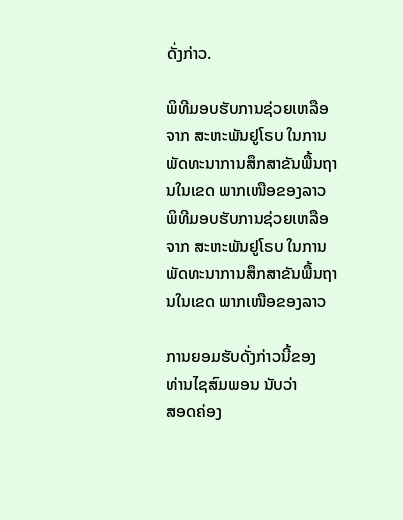ດັ່ງກ່າວ.

ພິທີມອບຮັບການຊ່ວຍເຫລືອຈາກ ສະຫະພັນຢູໂຣບ ໃນການພັດທະນາການສຶກສາຂັນພື້ນຖານໃນເຂດ ພາກເໜືອຂອງລາວ
ພິທີມອບຮັບການຊ່ວຍເຫລືອຈາກ ສະຫະພັນຢູໂຣບ ໃນການພັດທະນາການສຶກສາຂັນພື້ນຖານໃນເຂດ ພາກເໜືອຂອງລາວ

ການຍອມຮັບດັ່ງກ່າວນີ້ຂອງ
ທ່ານໄຊສົມພອນ ນັບວ່າ
ສອດຄ່ອງ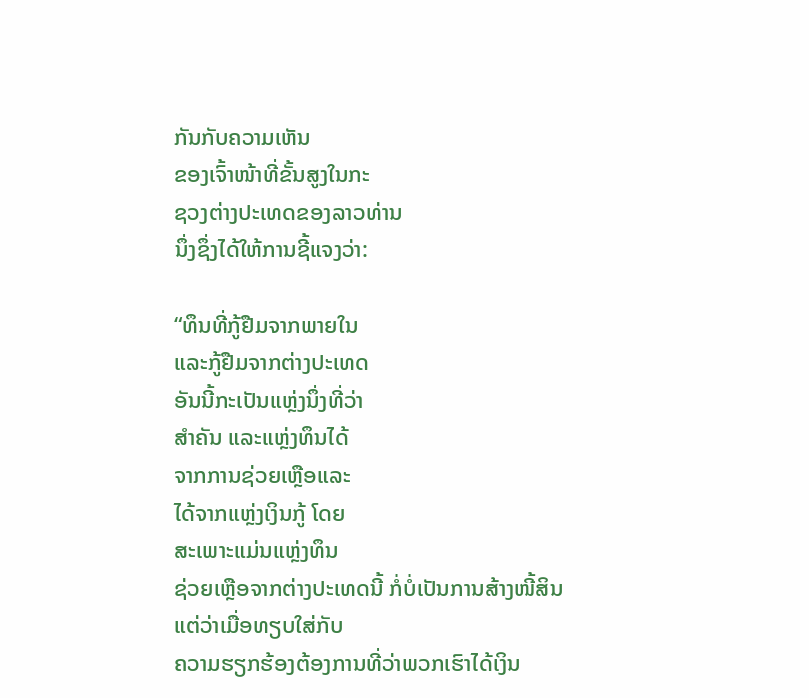ກັນກັບຄວາມເຫັນ
ຂອງເຈົ້າໜ້າທີ່ຂັ້ນສູງໃນກະ
ຊວງຕ່າງປະເທດຂອງລາວທ່ານ
ນຶ່ງຊຶ່ງໄດ້ໃຫ້ການຊີ້ແຈງວ່າ:

“ທຶນທີ່ກູ້ຢືມຈາກພາຍໃນ
ແລະກູ້ຢືມຈາກຕ່າງປະເທດ
ອັນນີ້ກະເປັນແຫຼ່ງນຶ່ງທີ່ວ່າ
ສໍາຄັນ ແລະແຫຼ່ງທຶນໄດ້
ຈາກການຊ່ວຍເຫຼືອແລະ
ໄດ້ຈາກແຫຼ່ງເງິນກູ້ ໂດຍ
ສະເພາະແມ່ນແຫຼ່ງທຶນ
ຊ່ວຍເຫຼືອຈາກຕ່າງປະເທດນີ້ ກໍ່ບໍ່ເປັນການສ້າງໜີ້ສິນ ແຕ່ວ່າເມື່ອທຽບໃສ່ກັບ
ຄວາມຮຽກຮ້ອງຕ້ອງການທີ່ວ່າພວກເຮົາໄດ້ເງິນ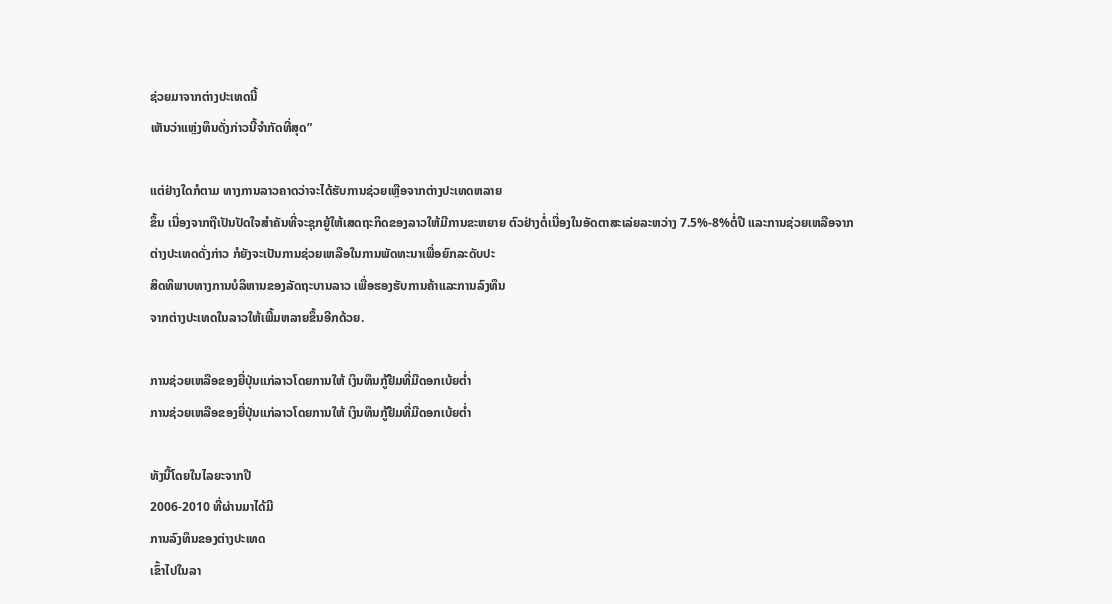ຊ່ວຍມາຈາກຕ່າງປະເທດນີ້
ເຫັນວ່າແຫຼ່ງທຶນດັ່ງກ່າວນີ້ຈໍາກັດທີ່ສຸດ”

ແຕ່ຢ່າງໃດກໍຕາມ ທາງການລາວຄາດວ່າຈະໄດ້ຮັບການຊ່ວຍເຫຼືອຈາກຕ່າງປະເທດຫລາຍ
ຂຶ້ນ ເນື່ອງຈາກຖືເປັນປັດໃຈສຳຄັນທີ່ຈະຊຸກຍູ້ໃຫ້ເສດຖະກິດຂອງລາວໃຫ້ມີການຂະຫຍາຍ ຕົວຢ່າງຕໍ່ເນື່ອງໃນອັດຕາສະເລ່ຍລະຫວ່າງ 7.5%-8%ຕໍ່ປີ ແລະການຊ່ວຍເຫລືອຈາກ
ຕ່າງປະເທດດັ່ງກ່າວ ກໍຍັງຈະເປັນການຊ່ວຍເຫລືອໃນການພັດທະນາເພື່ອຍົກລະດັບປະ
ສິດທິພາບທາງການບໍລິຫານຂອງລັດຖະບານລາວ ເພື່ອຮອງຮັບການຄ້າແລະການລົງທຶນ
ຈາກຕ່າງປະເທດໃນລາວໃຫ້ເພີ້ມຫລາຍຂຶ້ນອີກດ້ວຍ.

ການຊ່ວຍເຫລືອຂອງຍີ່ປຸ່ນແກ່ລາວໂດຍການໃຫ້ ເງິນທຶນກູ້ຢືມທີ່ມີດອກເບ້ຍຕໍ່າ
ການຊ່ວຍເຫລືອຂອງຍີ່ປຸ່ນແກ່ລາວໂດຍການໃຫ້ ເງິນທຶນກູ້ຢືມທີ່ມີດອກເບ້ຍຕໍ່າ

ທັງນີ້ໂດຍໃນໄລຍະຈາກປີ
2006-2010 ທີ່ຜ່ານມາໄດ້ມີ
ການລົງທຶນຂອງຕ່າງປະເທດ
ເຂົ້າໄປໃນລາ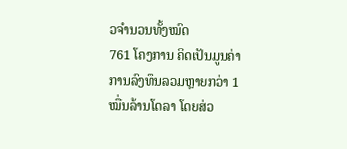ວຈໍານວນທັ້ງໝົດ
761 ໂຄງການ ຄິດເປັນມູນຄ່າ
ການລົງທຶນລວມຫຼາຍກວ່າ 1
ໝື່ນລ້ານໂດລາ ໂດຍສ່ວ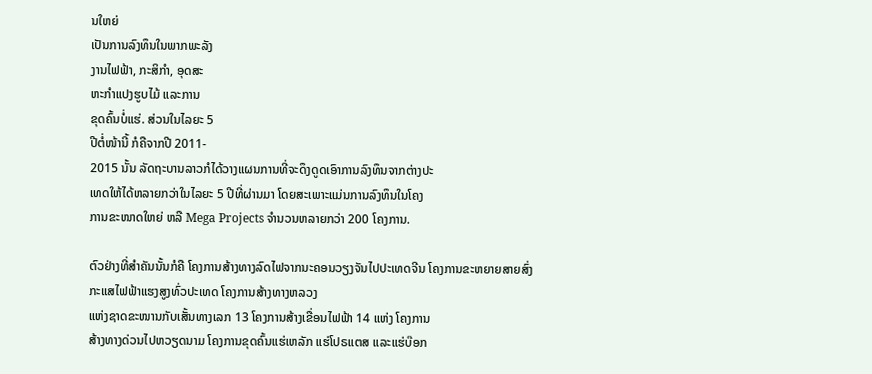ນໃຫຍ່
ເປັນການລົງທຶນໃນພາກພະລັງ
ງານໄຟຟ້າ, ກະສິກໍາ, ອຸດສະ
ຫະກໍາແປງຮູບໄມ້ ແລະການ
ຂຸດຄົ້ນບໍ່ແຮ່. ສ່ວນໃນໄລຍະ 5
ປີຕໍ່ໜ້ານີ້ ກໍຄືຈາກປີ 2011-
2015 ນັ້ນ ລັດຖະບານລາວກໍໄດ້ວາງແຜນການທີ່ຈະດຶງດູດເອົາການລົງທຶນຈາກຕ່າງປະ
ເທດໃຫ້ໄດ້ຫລາຍກວ່າໃນໄລຍະ 5 ປີທີ່ຜ່ານມາ ໂດຍສະເພາະແມ່ນການລົງທຶນໃນໂຄງ
ການຂະໜາດໃຫຍ່ ຫລື Mega Projects ຈໍານວນຫລາຍກວ່າ 200 ໂຄງການ.

ຕົວຢ່າງທີ່ສໍາຄັນນັ້ນກໍຄື ໂຄງການສ້າງທາງລົດໄຟຈາກນະຄອນວຽງຈັນໄປປະເທດຈີນ ໂຄງການຂະຫຍາຍສາຍສົ່ງກະແສໄຟຟ້າແຮງສູງທົ່ວປະເທດ ໂຄງການສ້າງທາງຫລວງ
ແຫ່ງຊາດຂະໜານກັບເສັ້ນທາງເລກ 13 ໂຄງການສ້າງເຂື່ອນໄຟຟ້າ 14 ແຫ່ງ ໂຄງການ
ສ້າງທາງດ່ວນໄປຫວຽດນາມ ໂຄງການຂຸດຄົ້ນແຮ່ເຫລັກ ແຮ່ໂປຣແຕສ ແລະແຮ່ບ໊ອກ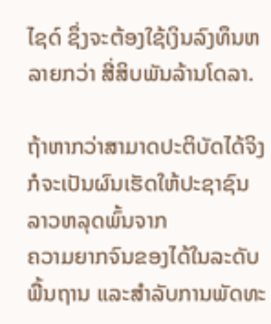ໄຊດ໌ ຊຶ່ງຈະຕ້ອງໃຊ້ເງິນລົງທຶນຫລາຍກວ່າ ສີ່ສິບພັນລ້ານໂດລາ.

ຖ້າຫາກວ່າສາມາດປະຕິບັດໄດ້ຈິງ ກໍຈະເປັນຜົນເຮັດໃຫ້ປະຊາຊົນລາວຫລຸດພົ້ນຈາກ
ຄວາມຍາກຈົນຂອງໄດ້ໃນລະດັບພື້ນຖານ ແລະສໍາລັບການພັດທະ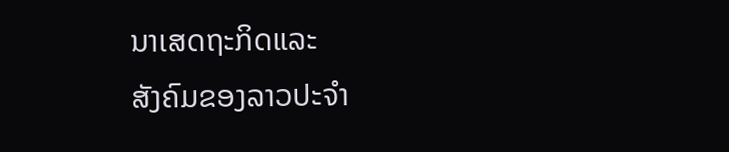ນາເສດຖະກິດແລະ
ສັງຄົມຂອງລາວປະຈໍາ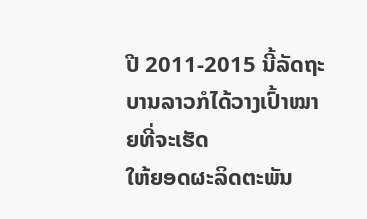ປີ 2011-2015 ນີ້ລັດຖະບານລາວກໍໄດ້ວາງເປົ້າໝາຍທີ່ຈະເຮັດ
ໃຫ້ຍອດຜະລິດຕະພັນ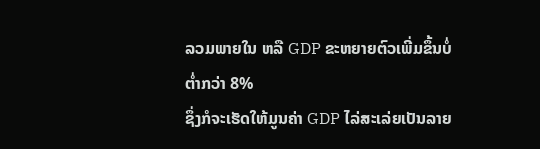ລວມພາຍໃນ ຫລື GDP ຂະຫຍາຍຕົວເພີ່ມຂຶ້ນບໍ່ຕໍ່າກວ່າ 8%
ຊຶ່ງກໍຈະເຮັດໃຫ້ມູນຄ່າ GDP ໄລ່ສະເລ່ຍເປັນລາຍ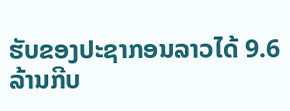ຮັບຂອງປະຊາກອນລາວໄດ້ 9.6
ລ້ານກີບ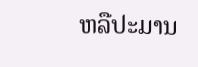ຫລືປະມານ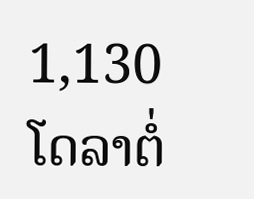1,130 ໂດລາຕໍ່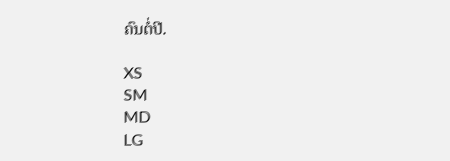ຄົນຕໍ່ປີ.

XS
SM
MD
LG